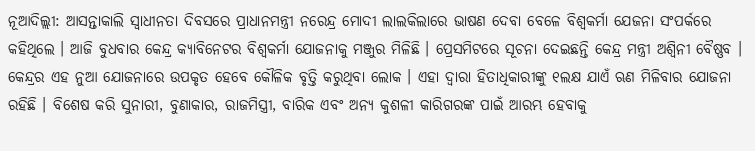ନୂଆଦିଲ୍ଲୀ: ଆସନ୍ତାକାଲି ସ୍ୱାଧୀନତା ଦିବସରେ ପ୍ରାଧାନମନ୍ତ୍ରୀ ନରେନ୍ଦ୍ର ମୋଦୀ ଲାଲକିଲାରେ ଭାଷଣ ଦେବା ବେଳେ ବିଶ୍ୱକର୍ମା ଯେଜନା ସଂପର୍କରେ କହିଥିଲେ । ଆଜି ବୁଧବାର କେନ୍ଦ୍ର କ୍ୟାବିନେଟର ବିଶ୍ୱକର୍ମା ଯୋଜନାକୁ ମଞ୍ଜୁର ମିଳିଛି । ପ୍ରେସମିଟରେ ସୂଚନା ଦେଇଛନ୍ତି କେନ୍ଦ୍ର ମନ୍ତ୍ରୀ ଅଶ୍ୱିନୀ ବୈଷ୍ଣବ ।
କେନ୍ଦ୍ରର ଏହ ନୁଆ ଯୋଜନାରେ ଉପକୃତ ହେବେ କୌଳିକ ବୃତ୍ତି କରୁଥିବା ଲୋକ । ଏହା ଦ୍ୱାରା ହିତାଧିକାରୀଙ୍କୁ ୧ଲକ୍ଷ ଯାଏଁ ଋଣ ମିଳିବାର ଯୋଜନା ରହିଛି । ବିଶେଷ କରି ସୁନାରୀ, ବୁଣାକାର, ରାଜମିସ୍ତ୍ରୀ, ବାରିକ ଏବଂ ଅନ୍ୟ କୁଶଳୀ କାରିଗରଙ୍କ ପାଇଁ ଆରମ୍ଭ ହେବାକୁ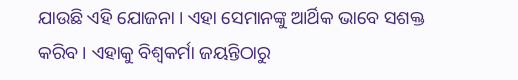ଯାଉଛି ଏହି ଯୋଜନା । ଏହା ସେମାନଙ୍କୁ ଆର୍ଥିକ ଭାବେ ସଶକ୍ତ କରିବ । ଏହାକୁ ବିଶ୍ୱକର୍ମା ଜୟନ୍ତିଠାରୁ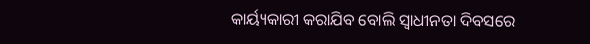କାର୍ୟ୍ୟକାରୀ କରାଯିବ ବୋଲି ସ୍ୱାଧୀନତା ଦିବସରେ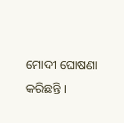ମୋଦୀ ଘୋଷଣା କରିଛନ୍ତି ।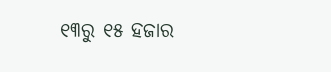୧୩ରୁ ୧୫ ହଜାର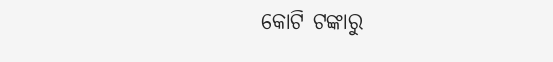କୋଟି ଟଙ୍କାରୁ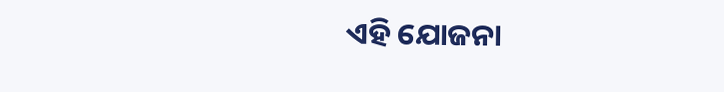ଏହି ଯୋଜନା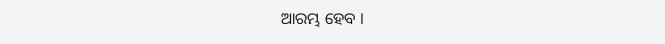ଆରମ୍ଭ ହେବ ।